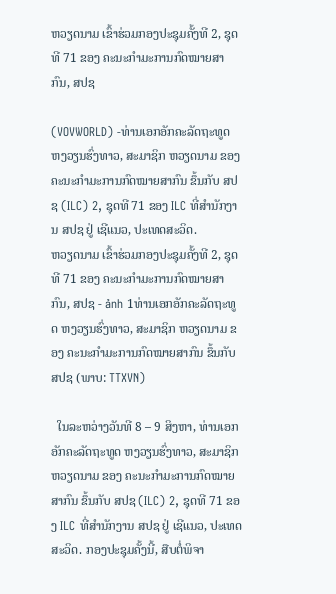ຫວຽດນາມ ເຂົ້າຮ່ວມກອງປະຊຸມຄັ້ງທີ 2, ຊຸດທີ 71 ຂອງ ຄະນະກໍາມະການກົດໝາຍສາກົນ, ສປຊ

(VOVWORLD) -ທ່ານເອກອັກຄະລັດຖະທູດ ຫງວຽນຮົ່ງທາວ, ສະມາຊິກ ຫວຽດນາມ ຂອງ ຄະນະກໍາມະການກົດໝາຍສາກົນ ຂຶ້ນກັບ ສປຊ (ILC) 2, ຊຸດທີ 71 ຂອງ ILC ທີ່ສໍານັກງານ ສປຊ ຢູ່ ເຊີແນວ, ປະເທດສະວິດ.
ຫວຽດນາມ ເຂົ້າຮ່ວມກອງປະຊຸມຄັ້ງທີ 2, ຊຸດທີ 71 ຂອງ ຄະນະກໍາມະການກົດໝາຍສາກົນ, ສປຊ - ảnh 1ທ່ານເອກອັກຄະລັດຖະທູດ ຫງວຽນຮົ່ງທາວ, ສະມາຊິກ ຫວຽດນາມ ຂອງ ຄະນະກໍາມະການກົດໝາຍສາກົນ ຂຶ້ນກັບ ສປຊ (ພາບ: TTXVN)

  ໃນລະຫວ່າງວັນທີ 8 – 9 ສິງຫາ, ທ່ານເອກອັກຄະລັດຖະທູດ ຫງວຽນຮົ່ງທາວ, ສະມາຊິກ ຫວຽດນາມ ຂອງ ຄະນະກໍາມະການກົດໝາຍສາກົນ ຂຶ້ນກັບ ສປຊ (ILC) 2, ຊຸດທີ 71 ຂອງ ILC ທີ່ສໍານັກງານ ສປຊ ຢູ່ ເຊີແນວ, ປະເທດສະວິດ. ກອງປະຊຸມຄັ້ງນີ້, ສືບຕໍ່ພິຈາ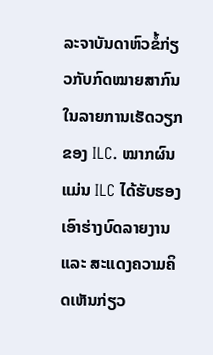ລະຈາບັນດາຫົວຂໍ້ກ່ຽວກັບກົດໝາຍສາກົນໃນລາຍການເຮັດວຽກຂອງ ILC. ໝາກຜົນແມ່ນ ILC ໄດ້ຮັບຮອງເອົາຮ່າງບົດລາຍງານ ແລະ ສະແດງຄວາມຄິດເຫັນກ່ຽວ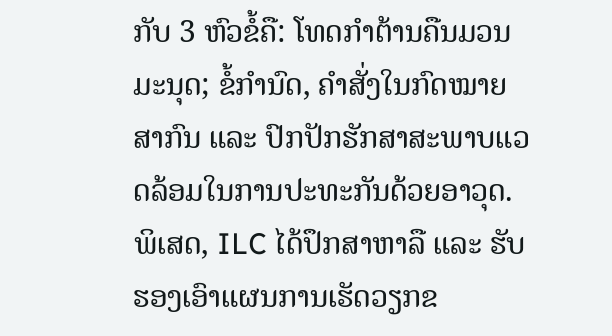ກັບ 3 ຫົວຂໍ້ຄື: ໂທດກໍາຕ້ານຄືນມວນມະນຸດ; ຂໍ້ກໍານົດ, ຄໍາສັ່ງໃນກົດໝາຍສາກົນ ແລະ ປົກປັກຮັກສາສະພາບແວດລ້ອມໃນການປະທະກັນດ້ວຍອາວຸດ. ພິເສດ, ILC ໄດ້ປຶກສາຫາລື ແລະ ຮັບຮອງເອົາແຜນການເຮັດວຽກຂ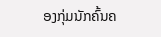ອງກຸ່ມນັກຄົ້ນຄ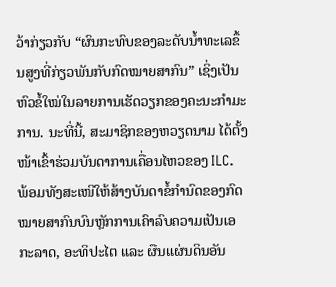ວ້າກ່ຽວກັບ “ຜົນກະທົບຂອງລະດັບນໍ້າທະເລຂຶ້ນສູງທີ່ກ່ຽວພັນກັບກົດໝາຍສາກົນ” ເຊິ່ງເປັນຫົວຂໍ້ໃໝ່ໃນລາຍການເຮັດວຽກຂອງຄະນະກໍາມະການ. ນະທີ່ນີ້, ສະມາຊິກຂອງຫວຽດນາມ ໄດ້ຕັ້ງໜ້າເຂົ້າຮ່ວມບັນດາການເຄື່ອນໄຫວຂອງ ILC. ພ້ອມທັງສະເໜີໃຫ້ສ້າງບັນດາຂໍ້ກໍານົດຂອງກົດໝາຍສາກົນບົນຫຼັກການເຄົາລົບຄວາມເປັນເອກະລາດ, ອະທິປະໄຕ ແລະ ຜືນແຜ່ນດິນອັນ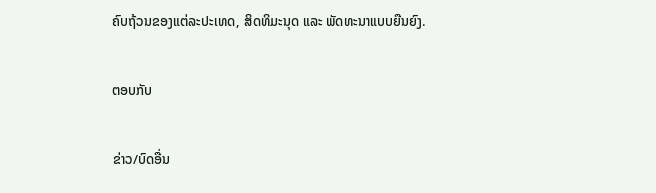ຄົບຖ້ວນຂອງແຕ່ລະປະເທດ, ສິດທິມະນຸດ ແລະ ພັດທະນາແບບຍືນຍົງ.

ຕອບກັບ

ຂ່າວ/ບົດອື່ນ